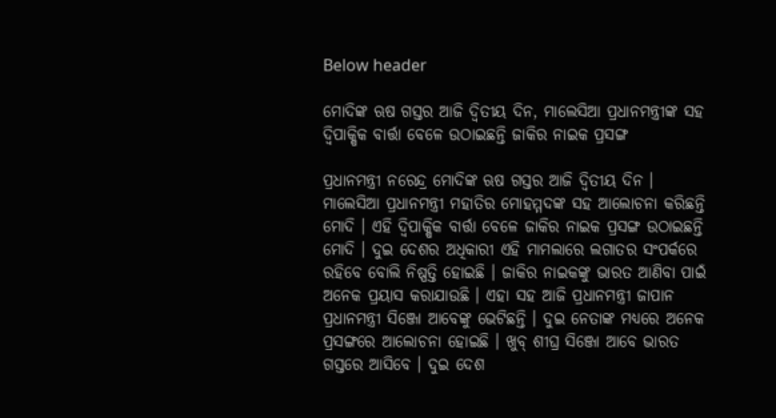Below header

ମୋଦିଙ୍କ ଋଷ ଗସ୍ତର ଆଜି ଦ୍ୱିତୀୟ ଦିନ, ମାଲେସିଆ ପ୍ରଧାନମନ୍ତ୍ରୀଙ୍କ ସହ ଦ୍ୱିପାକ୍ଷିକ ବାର୍ତ୍ତା ବେଳେ ଉଠାଇଛନ୍ତି ଜାକିର ନାଇକ ପ୍ରସଙ୍ଗ

ପ୍ରଧାନମନ୍ତ୍ରୀ ନରେନ୍ଦ୍ର ମୋଦିଙ୍କ ଋଷ ଗସ୍ତର ଆଜି ଦ୍ୱିତୀୟ ଦିନ । ମାଲେସିଆ ପ୍ରଧାନମନ୍ତ୍ରୀ ମହାତିର ମୋହମ୍ମଦଙ୍କ ସହ ଆଲୋଚନା କରିଛନ୍ତି ମୋଦି । ଏହି ଦ୍ୱିପାକ୍ଷିକ ବାର୍ତ୍ତା ବେଳେ ଜାକିର ନାଇକ ପ୍ରସଙ୍ଗ ଉଠାଇଛନ୍ତି ମୋଦି । ଦୁଇ ଦେଶର ଅଧିକାରୀ ଏହି ମାମଲାରେ ଲଗାତର ସଂପର୍କରେ ରହିବେ ବୋଲି ନିଷ୍ପତ୍ତି ହୋଇଛି । ଜାକିର ନାଇକଙ୍କୁ ଭାରତ ଆଣିବା ପାଇଁ ଅନେକ ପ୍ରୟାସ କରାଯାଉଛି । ଏହା ସହ ଆଜି ପ୍ରଧାନମନ୍ତ୍ରୀ ଜାପାନ ପ୍ରଧାନମନ୍ତ୍ରୀ ସିଞ୍ଜୋ ଆବେଙ୍କୁ ଭେଟିଛନ୍ତି । ଦୁଇ ନେତାଙ୍କ ମଧ୍ୟରେ ଅନେକ ପ୍ରସଙ୍ଗରେ ଆଲୋଚନା ହୋଇଛି । ଖୁବ୍‌ ଶୀଘ୍ର ସିଞ୍ଜୋ ଆବେ ଭାରତ ଗସ୍ତରେ ଆସିବେ । ଦୁଇ ଦେଶ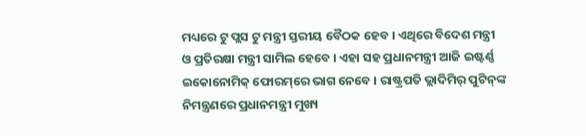ମଧ୍ୟରେ ଟୁ ପ୍ଲସ ଟୁ ମନ୍ତ୍ରୀ ସ୍ତରୀୟ ବୈଠକ ହେବ । ଏଥିରେ ବିଦେଶ ମନ୍ତ୍ରୀ ଓ ପ୍ରତିରକ୍ଷା ମନ୍ତ୍ରୀ ସାମିଲ ହେବେ । ଏହା ସହ ପ୍ରଧାନମନ୍ତ୍ରୀ ଆଜି ଇଷ୍ଟର୍ଣ୍ଣ ଇକୋନୋମିକ୍‌ ଫୋରମ୍‌ରେ ଭାଗ ନେବେ । ରାଷ୍ଟ୍ରପତି ଭ୍ଲାଦିମିର୍‌ ପୁଟିନ୍‌ଙ୍କ ନିମନ୍ତ୍ରଣରେ ପ୍ରଧାନମନ୍ତ୍ରୀ ମୁଖ୍ୟ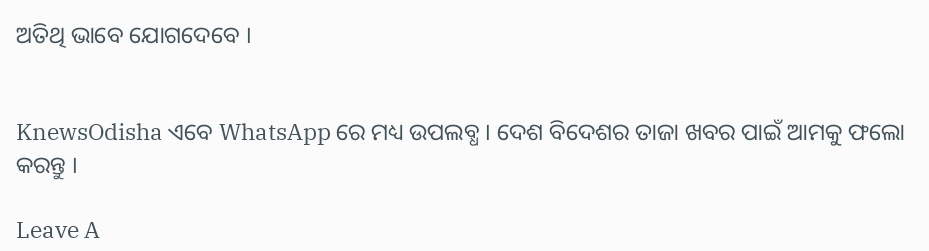ଅତିଥି ଭାବେ ଯୋଗଦେବେ ।


KnewsOdisha ଏବେ WhatsApp ରେ ମଧ୍ୟ ଉପଲବ୍ଧ । ଦେଶ ବିଦେଶର ତାଜା ଖବର ପାଇଁ ଆମକୁ ଫଲୋ କରନ୍ତୁ ।

Leave A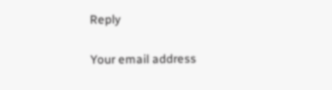Reply

Your email address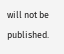will not be published.